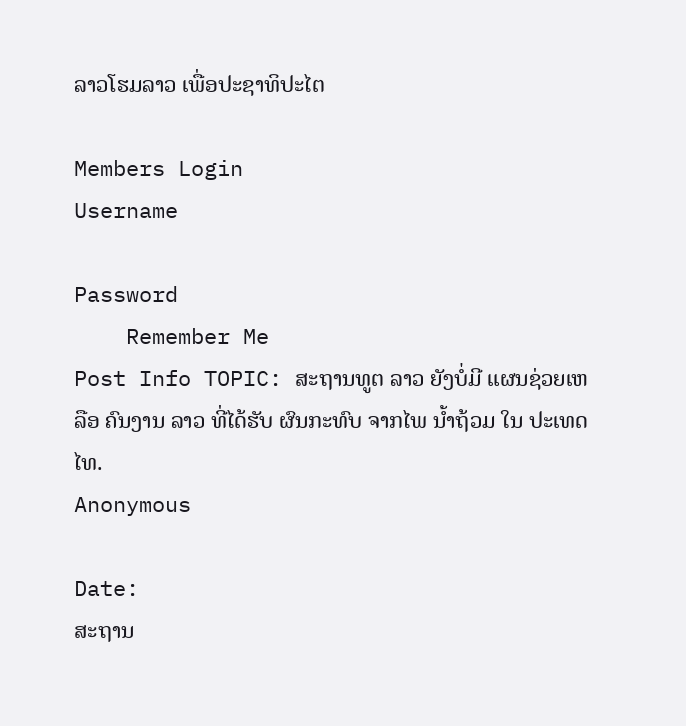ລາວໂຮມລາວ ເພື່ອປະຊາທິປະໄຕ

Members Login
Username

Password
    Remember Me
Post Info TOPIC: ສະຖານທູຕ ລາວ ຍັງບໍ່ມີ ແຜນຊ່ວຍເຫລືອ ຄົນງານ ລາວ ທີ່ໄດ້ຮັບ ຜົນກະທົບ ຈາກໄພ ນໍ້າຖ້ວມ ໃນ ປະເທດໄທ.
Anonymous

Date:
ສະຖານ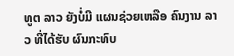ທູຕ ລາວ ຍັງບໍ່ມີ ແຜນຊ່ວຍເຫລືອ ຄົນງານ ລາວ ທີ່ໄດ້ຮັບ ຜົນກະທົບ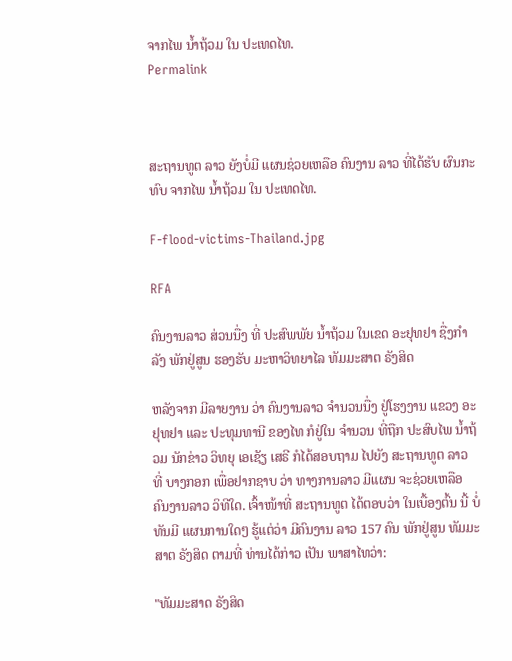ຈາກໄພ ນໍ້າຖ້ວມ ໃນ ປະເທດໄທ.
Permalink



ສະຖານທູຕ ລາວ ຍັງບໍ່ມີ ແຜນຊ່ວຍເຫລືອ ຄົນງານ ລາວ ທີ່ໄດ້ຮັບ ຜົນກະທົບ ຈາກໄພ ນໍ້າຖ້ວມ ໃນ ປະເທດໄທ.

F-flood-victims-Thailand.jpg

RFA

ຄົນງານລາວ ສ່ວນນື່ງ ທີ່ ປະສົພພັຍ ນໍ້າຖ້ວມ ໃນເຂດ ອະຢຸທຢາ ຊື່ງກໍາລັງ ພັກຢູ່ສູນ ຮອງຮັບ ມະຫາວິທຍາໄລ ທັມມະສາຕ ຣັງສິດ

ຫລັງຈາກ ມີລາຍງານ ວ່າ ຄົນງານລາວ ຈໍານວນນື່ງ ຢູ່ໂຮງງານ ແຂວງ ອະຢຸທຢາ ແລະ ປະທຸມທານີ ຂອງໄທ ກໍຢູ່ໃນ ຈໍານວນ ທີ່ຖືກ ປະສົບໄພ ນໍ້າຖ້ວມ ນັກຂ່າວ ວິທຍຸ ເອເຊັຽ ເສຣີ ກໍໄດ້ສອບຖາມ ໄປຍັງ ສະຖານທູຕ ລາວ ທີ່ ບາງກອກ ເພື່ອຢາກຊາບ ວ່າ ທາງການລາວ ມີແຜນ ຈະຊ່ວຍເຫລືອ ຄົນງານລາວ ວິທີໃດ. ເຈົ້າໜ້າທີ່ ສະຖານທູຕ ໄດ້ຕອບວ່າ ໃນເບື້ອງຕົ້ນ ນີ້ ບໍ່ທັນມີ ແຜນການໃດໆ ຮູ້ແຕ່ວ່າ ມີຄົນງານ ລາວ 157 ຄົນ ພັກຢູ່ສູນ ທັມມະສາຕ ຣັງສິດ ຕາມທີ່ ທ່ານໄດ້ກ່າວ ເປັນ ພາສາໄທວ່າ:

"ທັມມະສາດ ຣັງສິດ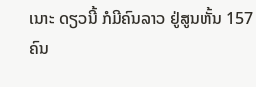ເນາະ ດຽວນີ້ ກໍມີຄົນລາວ ຢູ່ສູນຫັ້ນ 157 ຄົນ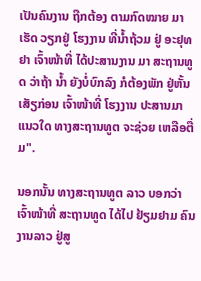ເປັນຄົນງານ ຖືກຕ້ອງ ຕາມກົດໝາຍ ມາເຮັດ ວຽກຢູ່ ໂຮງງານ ທີ່ນໍ້າຖ້ວມ ຢູ່ ອະຢຸທຢາ ເຈົ້າໜ້າທີ່ ໄດ້ປະສານງານ ມາ ສະຖານທູດ ວ່າຖ້າ ນໍ້າ ຍັງບໍ່ບົກລົງ ກໍຕ້ອງພັກ ຢູ່ຫັ້ນ ເສັຽກ່ອນ ເຈົ້າໜ້າທີ່ ໂຮງງານ ປະສານມາ ແນວໃດ ທາງສະຖານທູຕ ຈະຊ່ວຍ ເຫລືອຕື່ມ".

ນອກນັ້ນ ທາງສະຖານທູຕ ລາວ ບອກວ່າ ເຈົ້າໜ້າທີ່ ສະຖານທູດ ໄດ້ໄປ ຢ້ຽມຢາມ ຄົນງານລາວ ຢູ່ສູ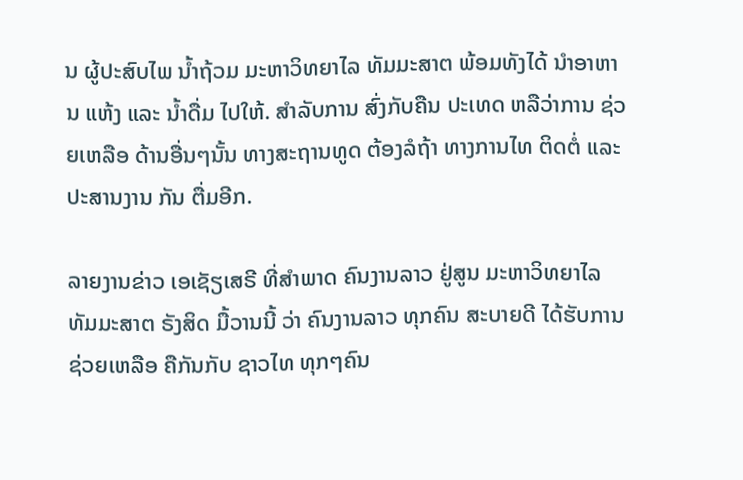ນ ຜູ້ປະສົບໄພ ນໍ້າຖ້ວມ ມະຫາວິທຍາໄລ ທັມມະສາຕ ພ້ອມທັງໄດ້ ນໍາອາຫານ ແຫ້ງ ແລະ ນໍ້າດື່ມ ໄປໃຫ້. ສໍາລັບການ ສົ່ງກັບຄືນ ປະເທດ ຫລືວ່າການ ຊ່ວຍເຫລືອ ດ້ານອື່ນໆນັ້ນ ທາງສະຖານທູດ ຕ້ອງລໍຖ້າ ທາງການໄທ ຕິດຕໍ່ ແລະ ປະສານງານ ກັນ ຕື່ມອີກ.

ລາຍງານຂ່າວ ເອເຊັຽເສຣີ ທີ່ສໍາພາດ ຄົນງານລາວ ຢູ່ສູນ ມະຫາວິທຍາໄລ ທັມມະສາຕ ຣັງສິດ ມື້ວານນີ້ ວ່າ ຄົນງານລາວ ທຸກຄົນ ສະບາຍດີ ໄດ້ຮັບການ ຊ່ວຍເຫລືອ ຄືກັນກັບ ຊາວໄທ ທຸກໆຄົນ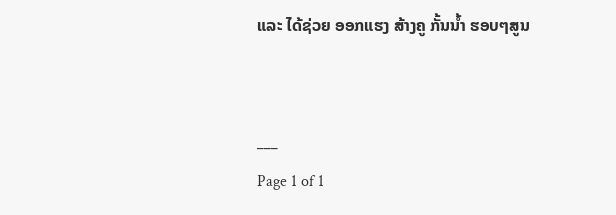ແລະ ໄດ້ຊ່ວຍ ອອກແຮງ ສ້າງຄູ ກັ້ນນໍ້າ ຮອບໆສູນ


___
Page 1 of 1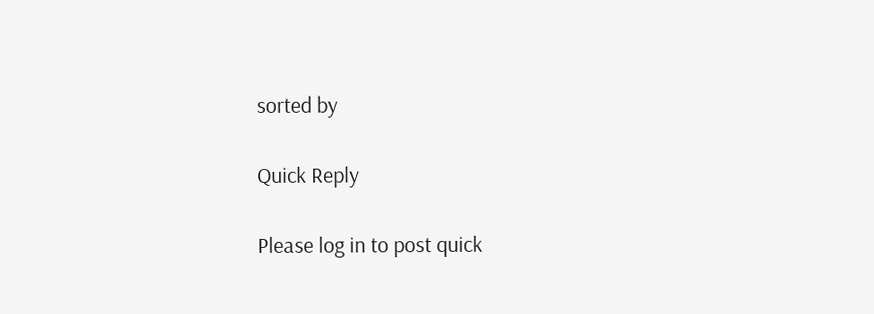sorted by

Quick Reply

Please log in to post quick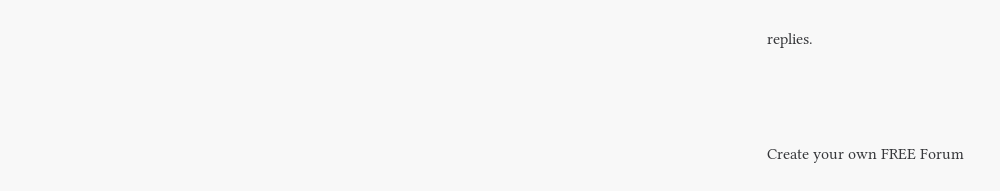replies.



Create your own FREE Forum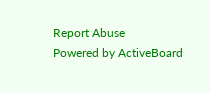Report Abuse
Powered by ActiveBoard